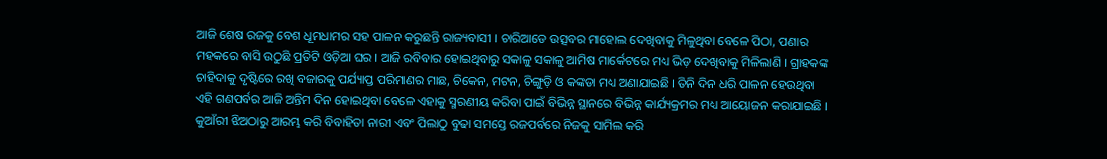ଆଜି ଶେଷ ରଜକୁ ବେଶ ଧୂମଧାମର ସହ ପାଳନ କରୁଛନ୍ତି ରାଜ୍ୟବାସୀ । ଚାରିଆଡେ ଉତ୍ସବର ମାହୋଲ ଦେଖିବାକୁ ମିଳୁଥିବା ବେଳେ ପିଠା, ପଣାର ମହକରେ ବାସି ଉଠୁଛି ପ୍ରତିଟି ଓଡ଼ିଆ ଘର । ଆଜି ରବିବାର ହୋଇଥିବାରୁ ସକାଳୁ ସକାଳୁ ଆମିଷ ମାର୍କେଟରେ ମଧ୍ୟ ଭିଡ଼ ଦେଖିବାକୁ ମିଳିଲାଣି । ଗ୍ରାହକଙ୍କ ଚାହିଦାକୁ ଦୃଷ୍ଟିରେ ରଖି ବଜାରକୁ ପର୍ଯ୍ୟାପ୍ତ ପରିମାଣର ମାଛ, ଚିକେନ, ମଟନ, ଚିଙ୍ଗୁଡ଼ି ଓ କଙ୍କଡା ମଧ୍ୟ ଅଣାଯାଇଛି । ତିନି ଦିନ ଧରି ପାଳନ ହେଉଥିବା ଏହି ଗଣପର୍ବର ଆଜି ଅନ୍ତିମ ଦିନ ହୋଇଥିବା ବେଳେ ଏହାକୁ ସ୍ମରଣୀୟ କରିବା ପାଇଁ ବିଭିନ୍ନ ସ୍ଥାନରେ ବିଭିନ୍ନ କାର୍ଯ୍ୟକ୍ରମର ମଧ୍ୟ ଆୟୋଜନ କରାଯାଇଛି । କୁଆଁରୀ ଝିଅଠାରୁ ଆରମ୍ଭ କରି ବିବାହିତା ନାରୀ ଏବଂ ପିଲାଠୁ ବୁଢା ସମସ୍ତେ ରଜପର୍ବରେ ନିଜକୁ ସାମିଲ କରି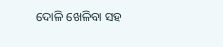ଦୋଳି ଖେଳିବା ସହ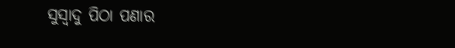ସୁସ୍ୱାଦୁ ପିଠା ପଣାର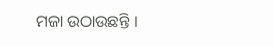ମଜା ଉଠାଉଛନ୍ତି ।